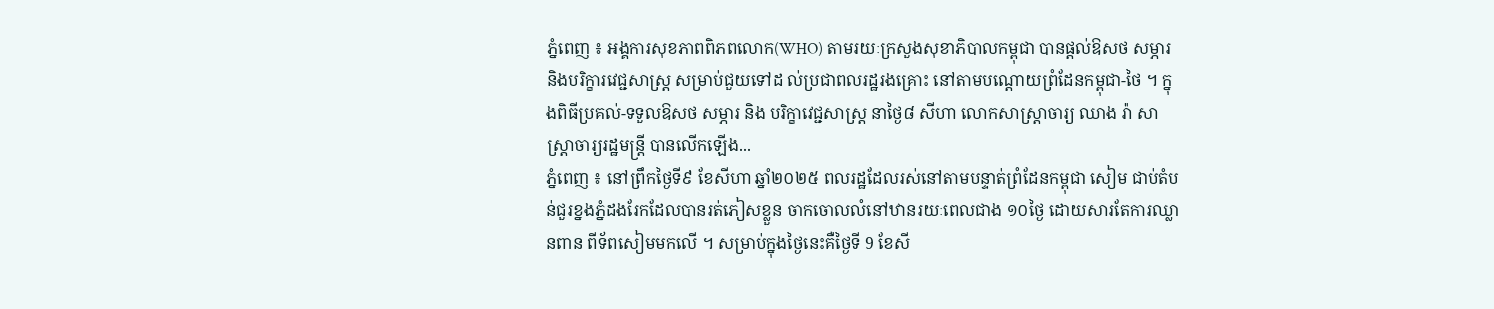ភ្នំពេញ ៖ អង្គការសុខភាពពិភពលោក(WHO) តាមរយៈក្រសួងសុខាភិបាលកម្ពុជា បានផ្តល់ឱសថ សម្ភារ និងបរិក្ខារវេជ្ជសាស្រ្ត សម្រាប់ជួយទៅដ ល់ប្រជាពលរដ្ឋរងគ្រោះ នៅតាមបណ្តោយព្រំដែនកម្ពុជា-ថៃ ។ ក្នុងពិធីប្រគល់-ទទួលឱសថ សម្ភារ និង បរិក្ខាវេជ្ជសាស្ត្រ នាថ្ងៃ៨ សីហា លោកសាស្រ្តាចារ្យ ឈាង រ៉ា សាស្រ្តាចារ្យរដ្ឋមន្ត្រី បានលើកឡើង...
ភ្នំពេញ ៖ នៅព្រឹកថ្ងៃទី៩ ខែសីហា ឆ្នាំ២០២៥ ពលរដ្ឋដែលរស់នៅតាមបន្ទាត់ព្រំដែនកម្ពុជា សៀម ជាប់តំបន់ជួរខ្នងភ្នំដងរែកដែលបានរត់ភៀសខ្លួន ចាកចោលលំនៅឋានរយៈពេលជាង ១០ថ្ងៃ ដោយសារតែការឈ្លានពាន ពីទ័ពសៀមមកលើ ។ សម្រាប់ក្នុងថ្ងៃនេះគឺថ្ងៃទី 9 ខែសី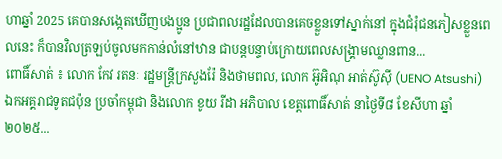ហាឆ្នាំ 2025 គេបានសង្កេតឃើញបងប្អូន ប្រជាពលរដ្ឋដែលបានគេចខ្លួនទៅស្នាក់នៅ ក្នុងជំរុំជនភៀសខ្លួនពេលនេះ ក៏បានវិលត្រឡប់ចូលមកកាន់លំនៅឋាន ជាបន្តបន្ទាប់ក្រោយពេលសង្គ្រាមឈ្លានពាន...
ពោធិ៍សាត់ ៖ លោក កែវ រតនៈ រដ្ឋមន្ត្រីក្រសួងរ៉ែ និងថាមពល, លោក អ៊ូអិណុ អាត់ស៊ូស៊ី (UENO Atsushi) ឯកអគ្គរាជទូតជប៉ុន ប្រចាំកម្ពុជា និងលោក ខូយ រីដា អភិបាល ខេត្តពោធិ៍សាត់ នាថ្ងៃទី៨ ខែសីហា ឆ្នាំ២០២៥...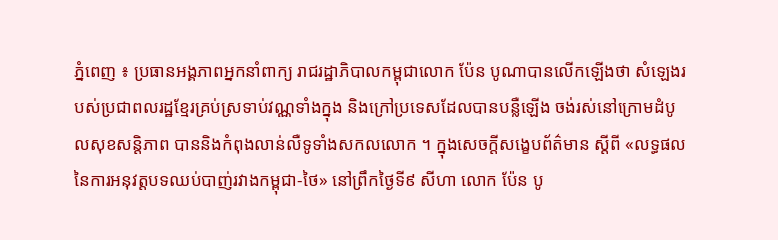ភ្នំពេញ ៖ ប្រធានអង្គភាពអ្នកនាំពាក្យ រាជរដ្ឋាភិបាលកម្ពុជាលោក ប៉ែន បូណាបានលើកឡើងថា សំឡេងរបស់ប្រជាពលរដ្ឋខ្មែរគ្រប់ស្រទាប់វណ្ណទាំងក្នុង និងក្រៅប្រទេសដែលបានបន្លឺឡើង ចង់រស់នៅក្រោមដំបូលសុខសន្តិភាព បាននិងកំពុងលាន់លឺទូទាំងសកលលោក ។ ក្នុងសេចក្តីសង្ខេបព័ត៌មាន ស្តីពី «លទ្ធផលនៃការអនុវត្តបទឈប់បាញ់រវាងកម្ពុជា-ថៃ» នៅព្រឹកថ្ងៃទី៩ សីហា លោក ប៉ែន បូ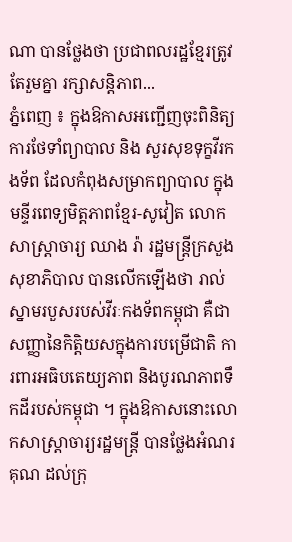ណា បានថ្លែងថា ប្រជាពលរដ្ឋខ្មែរត្រូវតែរួមគ្នា រក្សាសន្តិភាព...
ភ្នំពេញ ៖ ក្នុងឱកាសអញ្ជើញចុះពិនិត្យការថែទាំព្យាបាល និង សួរសុខទុក្ខវីរកងទ័ព ដែលកំពុងសម្រាកព្យាបាល ក្នុងមន្ទីរពេទ្យមិត្តភាពខ្មែរ-សូវៀត លោកសាស្ត្រាចារ្យ ឈាង រ៉ា រដ្ឋមន្រ្តីក្រសួងសុខាភិបាល បានលើកឡើងថា រាល់ស្នាមរបួសរបស់វីរៈកងទ័ពកម្ពុជា គឺជាសញ្ញានៃកិត្តិយសក្នុងការបម្រើជាតិ ការពារអធិបតេយ្យភាព និងបូរណភាពទឹកដីរបស់កម្ពុជា ។ ក្នុងឱកាសនោះលោកសាស្រ្តាចារ្យរដ្ឋមន្រ្តី បានថ្លែងអំណរគុណ ដល់ក្រុ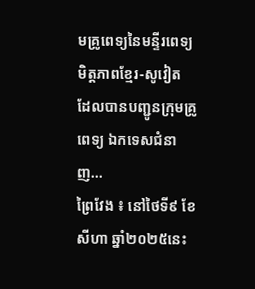មគ្រូពេទ្យនៃមន្ទីរពេទ្យមិត្តភាពខ្មែរ-សូវៀត ដែលបានបញ្ជូនក្រុមគ្រូពេទ្យ ឯកទេសជំនាញ...
ព្រៃវែង ៖ នៅថៃទី៩ ខែសីហា ឆ្នាំ២០២៥នេះ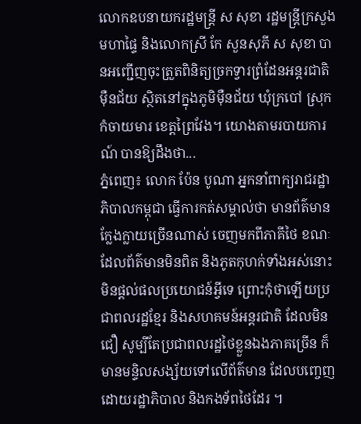លោកឧបនាយករដ្ឋមន្ដ្រី ស សុខា រដ្ឋមន្ដ្រីក្រសួងមហាផ្ទៃ និងលោកស្រី កែ សួនសុភី ស សុខា បានអញ្ជើញចុះត្រួតពិនិត្យច្រកទ្វារព្រំដែនអន្តរជាតិ ម៉ឺនជ័យ ស្ថិតនៅក្នុងភូមិម៉ឺនជ័យ ឃុំក្របៅ ស្រុកកំចាយមារ ខេត្តព្រៃវែង។ យោងតាមរបាយការណ៍ បានឱ្យដឹងថា...
ភ្នំពេញ៖ លោក ប៉ែន បូណា អ្នកនាំពាក្យរាជរដ្ឋាភិបាលកម្ពុជា ធ្វើការកត់សម្គាល់ថា មានព័ត៌មានក្លែងក្លាយច្រើនណាស់ ចេញមកពីភាគីថៃ ខណៈដែលព័ត៌មានមិនពិត និងភូតកុហក់ទាំងអស់នោះ មិនផ្តល់ផលប្រយោជន៍អ្វីទេ ព្រោះកុំថាឡើយប្រជាពលរដ្ឋខ្មែរ និងសហគមន៍អន្តរជាតិ ដែលមិនជឿ សូម្បីតែប្រជាពលរដ្ឋថៃខ្លួនឯងភាគច្រើន ក៏មានមន្ទិលសង្ស័យទៅលើព័ត៌មាន ដែលបញ្ចេញដោយរដ្ឋាភិបាល និងកងទ័ពថៃដែរ ។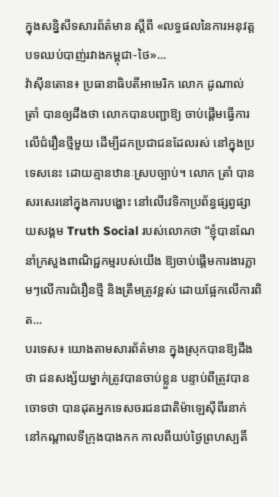ក្នុងសន្និសីទសារព័ត៌មាន ស្តីពី «លទ្ធផលនៃការអនុវត្តបទឈប់បាញ់រវាងកម្ពុជា-ថៃ»...
វ៉ាស៊ីនតោន៖ ប្រធានាធិបតីអាមេរិក លោក ដូណាល់ ត្រាំ បានឲ្យដឹងថា លោកបានបញ្ជាឱ្យ ចាប់ផ្តើមធ្វើការលើជំរឿនថ្មីមួយ ដើម្បីដកប្រជាជនដែលរស់ នៅក្នុងប្រទេសនេះ ដោយគ្មានឋានៈស្របច្បាប់។ លោក ត្រាំ បានសរសេរនៅក្នុងការបង្ហោះ នៅលើវេទិកាប្រព័ន្ធផ្សព្វផ្សាយសង្គម Truth Social របស់លោកថា “ខ្ញុំបានណែនាំក្រសួងពាណិជ្ជកម្មរបស់យើង ឱ្យចាប់ផ្តើមការងារភ្លាមៗលើការជំរឿនថ្មី និងត្រឹមត្រូវខ្ពស់ ដោយផ្អែកលើការពិត...
បរទេស៖ យោងតាមសារព័ត៌មាន ក្នុងស្រុកបានឱ្យដឹងថា ជនសង្ស័យម្នាក់ត្រូវបានចាប់ខ្លួន បន្ទាប់ពីត្រូវបានចោទថា បានដុតអ្នកទេសចរជនជាតិម៉ាឡេស៊ីពីរនាក់ នៅកណ្តាលទីក្រុងបាងកក កាលពីយប់ថ្ងៃព្រហស្បតិ៍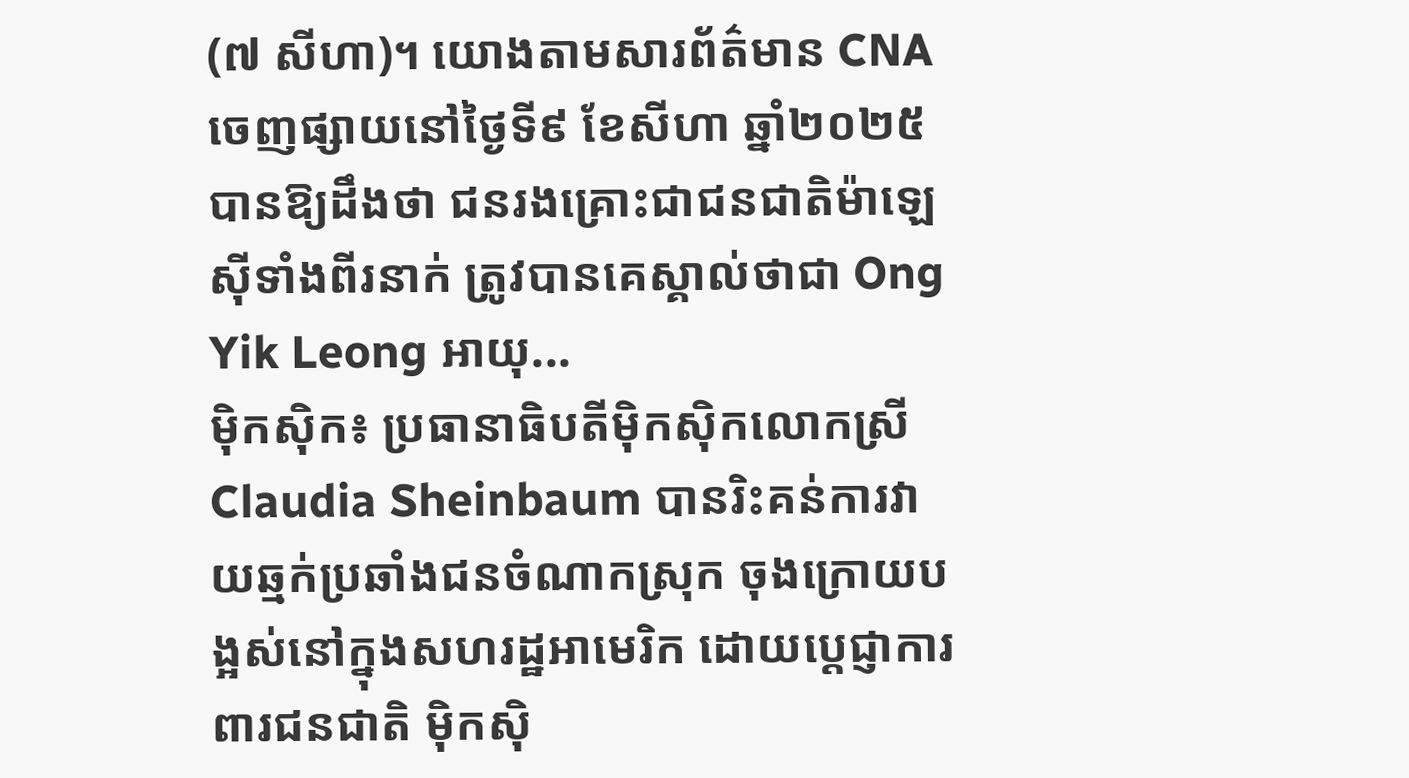(៧ សីហា)។ យោងតាមសារព័ត៌មាន CNA ចេញផ្សាយនៅថ្ងៃទី៩ ខែសីហា ឆ្នាំ២០២៥ បានឱ្យដឹងថា ជនរងគ្រោះជាជនជាតិម៉ាឡេស៊ីទាំងពីរនាក់ ត្រូវបានគេស្គាល់ថាជា Ong Yik Leong អាយុ...
ម៉ិកស៊ិក៖ ប្រធានាធិបតីម៉ិកស៊ិកលោកស្រី Claudia Sheinbaum បានរិះគន់ការវាយឆ្មក់ប្រឆាំងជនចំណាកស្រុក ចុងក្រោយបង្អស់នៅក្នុងសហរដ្ឋអាមេរិក ដោយប្តេជ្ញាការពារជនជាតិ ម៉ិកស៊ិ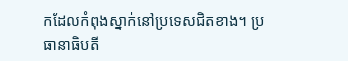កដែលកំពុងស្នាក់នៅប្រទេសជិតខាង។ ប្រធានាធិបតី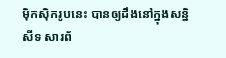ម៉ិកស៊ិករូបនេះ បានឲ្យដឹងនៅក្នុងសន្និសីទ សារព័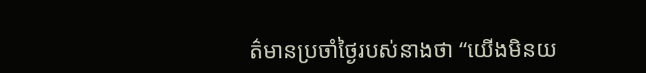ត៌មានប្រចាំថ្ងៃរបស់នាងថា “យើងមិនយ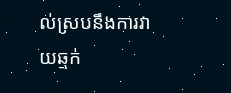ល់ស្របនឹងការវាយឆ្មក់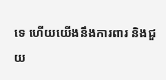ទេ ហើយយើងនឹងការពារ និងជួយ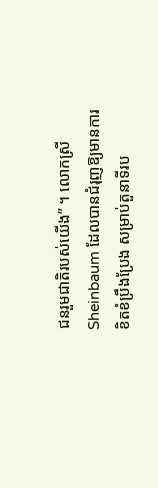ជនរួមជាតិរបស់យើង” ។ លោកស្រី Sheinbaum ដែលបានជំរុញឱ្យមានការខិតខំប្រឹងប្រែង សម្រាប់តួនាទីរប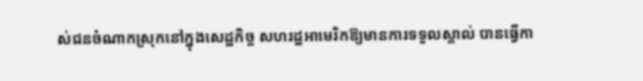ស់ជនចំណាកស្រុកនៅក្នុងសេដ្ឋកិច្ច សហរដ្ឋអាមេរិកឱ្យមានការទទួលស្គាល់ បានធ្វើកា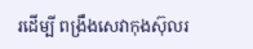រដើម្បី ពង្រឹងសេវាកុងស៊ុលរ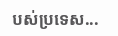បស់ប្រទេស...